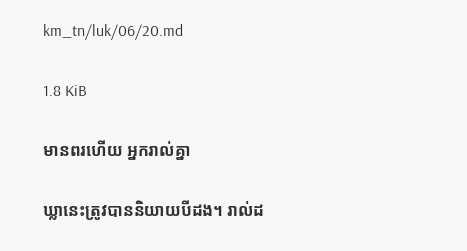km_tn/luk/06/20.md

1.8 KiB

មានពរហើយ អ្នករាល់គ្នា

ឃ្លានេះត្រូវបាននិយាយបីដង។ រាល់ដ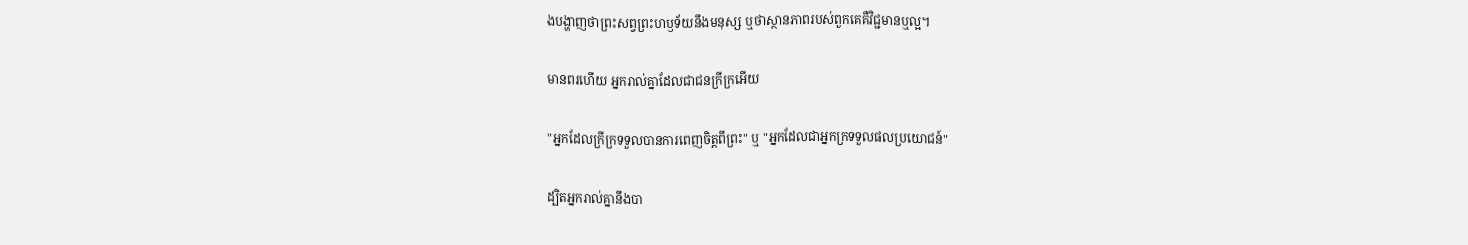ងបង្ហាញថាព្រះសព្វព្រះហឫទ័យនឹងមនុស្ស ឬថាស្ថានភាពរបស់ពួកគេគឺវិជ្ជមានឬល្អ។

មានពរហើយ អ្នករាល់គ្នាដែលជាជនក្រីក្រអើយ

"អ្នកដែលក្រីក្រទទួលបានការពេញចិត្តពីព្រះ" ឬ "អ្នកដែលជាអ្នកក្រទទួលផលប្រយោជន៍"

ដ្បិតអ្នករាល់គ្នានឹងបា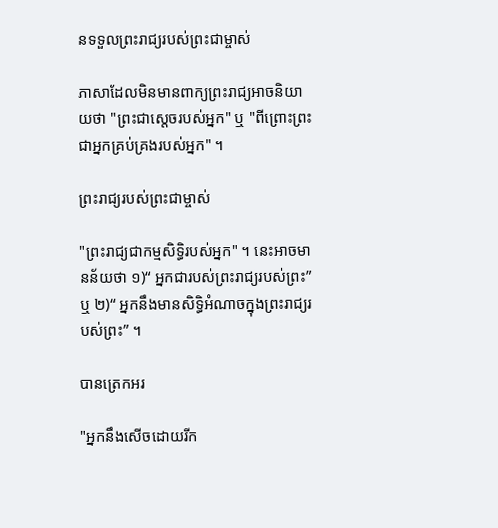នទទួលព្រះរាជ្យរបស់ព្រះជាម្ចាស់

ភាសាដែលមិនមានពាក្យព្រះរាជ្យអាចនិយាយថា "ព្រះជាស្តេចរបស់អ្នក" ឬ "ពីព្រោះព្រះជាអ្នកគ្រប់គ្រងរបស់អ្នក" ។

ព្រះរាជ្យរបស់ព្រះជាម្ចាស់

"ព្រះរាជ្យជាកម្មសិទ្ធិរបស់អ្នក" ។ នេះអាចមានន័យថា ១)“ អ្នកជារបស់ព្រះរាជ្យរបស់ព្រះ” ឬ ២)“ អ្នកនឹងមានសិទ្ធិអំណាចក្នុងព្រះរាជ្យរបស់ព្រះ” ។

បានត្រេកអរ

"អ្នកនឹងសើចដោយរីក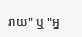រាយ" ឬ "អ្ន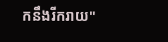កនឹងរីករាយ"